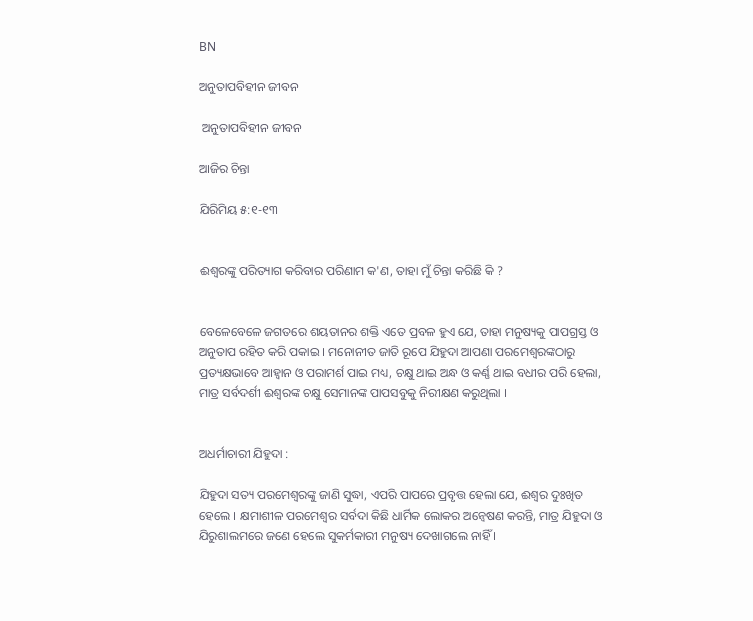BN

ଅନୁତାପବିହୀନ ଜୀବନ

 ଅନୁତାପବିହୀନ ଜୀବନ

ଆଜିର ଚିନ୍ତା

ଯିରିମିୟ ୫:୧-୧୩


ଈଶ୍ୱରଙ୍କୁ ପରିତ୍ୟାଗ କରିବାର ପରିଣାମ କ'ଣ, ତାହା ମୁଁ ଚିନ୍ତା କରିଛି କି ?


ବେଳେବେଳେ ଜଗତରେ ଶୟତାନର ଶକ୍ତି ଏତେ ପ୍ରବଳ ହୁଏ ଯେ, ତାହା ମନୁଷ୍ୟକୁ ପାପଗ୍ରସ୍ତ ଓ ଅନୁତାପ ରହିତ କରି ପକାଇ । ମନୋନୀତ ଜାତି ରୂପେ ଯିହୁଦା ଆପଣା ପରମେଶ୍ବରଙ୍କଠାରୁ ପ୍ରତ୍ୟକ୍ଷଭାବେ ଆହ୍ଵାନ ଓ ପରାମର୍ଶ ପାଇ ମଧ୍ୟ, ଚକ୍ଷୁ ଥାଇ ଅନ୍ଧ ଓ କର୍ଣ୍ଣ ଥାଇ ବଧୀର ପରି ହେଲା, ମାତ୍ର ସର୍ବଦର୍ଶୀ ଈଶ୍ୱରଙ୍କ ଚକ୍ଷୁ ସେମାନଙ୍କ ପାପସବୁକୁ ନିରୀକ୍ଷଣ କରୁଥିଲା ।


ଅଧର୍ମାଚାରୀ ଯିହୁଦା :

ଯିହୁଦା ସତ୍ୟ ପରମେଶ୍ୱରଙ୍କୁ ଜାଣି ସୁଦ୍ଧା, ଏପରି ପାପରେ ପ୍ରବୃତ୍ତ ହେଲା ଯେ, ଈଶ୍ଵର ଦୁଃଖିତ ହେଲେ । କ୍ଷମାଶୀଳ ପରମେଶ୍ୱର ସର୍ବଦା କିଛି ଧାର୍ମିକ ଲୋକର ଅନ୍ଵେଷଣ କରନ୍ତି, ମାତ୍ର ଯିହୁଦା ଓ ଯିରୁଶାଲମରେ ଜଣେ ହେଲେ ସୁକର୍ମକାରୀ ମନୁଷ୍ୟ ଦେଖାଗଲେ ନାହିଁ ।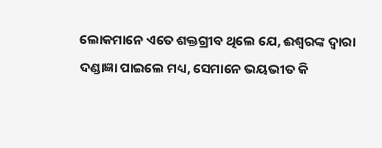ଲୋକମାନେ ଏତେ ଶକ୍ତଗ୍ରୀବ ଥିଲେ ଯେ, ଈଶ୍ୱରଙ୍କ ଦ୍ଵାରା ଦଣ୍ଡାଜ୍ଞା ପାଇଲେ ମଧ୍ୟ, ସେମାନେ ଭୟଭୀତ କି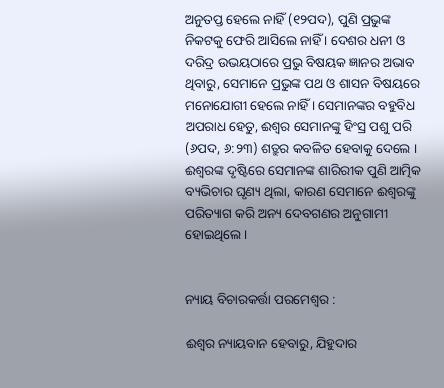ଅନୁତପ୍ତ ହେଲେ ନାହିଁ (୧୨ପଦ), ପୁଣି ପ୍ରଭୁଙ୍କ ନିକଟକୁ ଫେରି ଆସିଲେ ନାହିଁ । ଦେଶର ଧନୀ ଓ ଦରିଦ୍ର ଉଭୟଠାରେ ପ୍ରଭୁ ବିଷୟକ ଜ୍ଞାନର ଅଭାବ ଥିବାରୁ, ସେମାନେ ପ୍ରଭୁଙ୍କ ପଥ ଓ ଶାସନ ବିଷୟରେ ମନୋଯୋଗୀ ହେଲେ ନାହିଁ । ସେମାନଙ୍କର ବହୁବିଧ ଅପରାଧ ହେତୁ, ଈଶ୍ଵର ସେମାନଙ୍କୁ ହିଂସ୍ର ପଶୁ ପରି (୬ପଦ, ୬:୨୩) ଶତ୍ରୁର କବଳିତ ହେବାକୁ ଦେଲେ । ଈଶ୍ୱରଙ୍କ ଦୃଷ୍ଟିରେ ସେମାନଙ୍କ ଶାରିରୀକ ପୁଣି ଆତ୍ମିକ ବ୍ୟଭିଚାର ଘୃଣ୍ୟ ଥିଲା, କାରଣ ସେମାନେ ଈଶ୍ୱରଙ୍କୁ ପରିତ୍ୟାଗ କରି ଅନ୍ୟ ଦେବଗଣର ଅନୁଗାମୀ ହୋଇଥିଲେ ।


ନ୍ୟାୟ ବିଚାରକର୍ତ୍ତା ପରମେଶ୍ୱର :

ଈଶ୍ଵର ନ୍ୟାୟବାନ ହେବାରୁ, ଯିହୁଦାର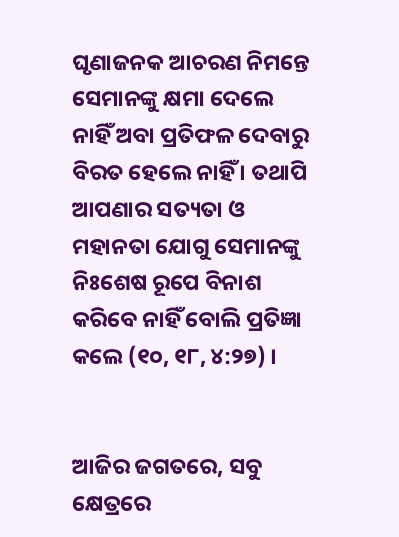ଘୃଣାଜନକ ଆଚରଣ ନିମନ୍ତେ ସେମାନଙ୍କୁ କ୍ଷମା ଦେଲେ ନାହିଁ ଅବା ପ୍ରତିଫଳ ଦେବାରୁ ବିରତ ହେଲେ ନାହିଁ । ତଥାପି ଆପଣାର ସତ୍ୟତା ଓ ମହାନତା ଯୋଗୁ ସେମାନଙ୍କୁ ନିଃଶେଷ ରୂପେ ବିନାଶ କରିବେ ନାହିଁ ବୋଲି ପ୍ରତିଜ୍ଞା କଲେ (୧୦, ୧୮, ୪:୨୭) ।


ଆଜିର ଜଗତରେ, ସବୁ କ୍ଷେତ୍ରରେ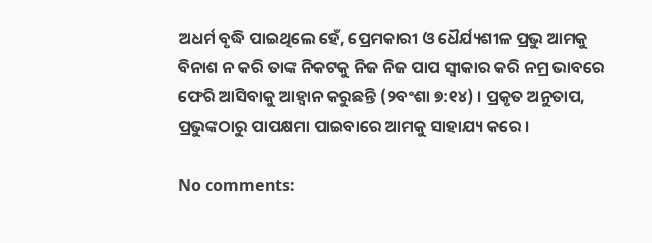ଅଧର୍ମ ବୃଦ୍ଧି ପାଇଥିଲେ ହେଁ, ପ୍ରେମକାରୀ ଓ ଧୈର୍ଯ୍ୟଶୀଳ ପ୍ରଭୁ ଆମକୁ ବିନାଶ ନ କରି ତାଙ୍କ ନିକଟକୁ ନିଜ ନିଜ ପାପ ସ୍ଵୀକାର କରି ନମ୍ର ଭାବରେ ଫେରି ଆସିବାକୁ ଆହ୍ଵାନ କରୁଛନ୍ତି (୨ବଂଶା ୭:୧୪) । ପ୍ରକୃତ ଅନୁତାପ, ପ୍ରଭୁଙ୍କଠାରୁ ପାପକ୍ଷମା ପାଇବାରେ ଆମକୁ ସାହାଯ୍ୟ କରେ ।

No comments: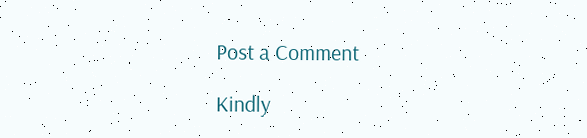Post a Comment

Kindly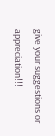give your suggestions or appreciation!!!